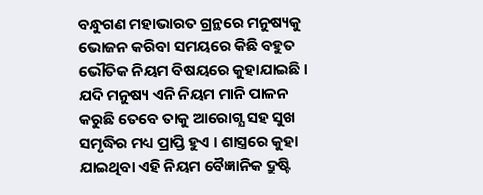ବନ୍ଧୁଗଣ ମହାଭାରତ ଗ୍ରନ୍ଥରେ ମନୁଷ୍ୟକୁ ଭୋଜନ କରିବା ସମୟରେ କିଛି ବହୁତ ଭୌତିକ ନିୟମ ବିଷୟରେ କୁହାଯାଇଛି । ଯଦି ମନୁଷ୍ୟ ଏନି ନିୟମ ମାନି ପାଳନ କରୁଛି ତେବେ ତାକୁ ଆରୋଗ୍ଯ ସହ ସୁଖ ସମୃଦ୍ଧିର ମଧ୍ୟ ପ୍ରାପ୍ତି ହୁଏ । ଶାସ୍ତ୍ରରେ କୁହା ଯାଇଥିବା ଏହି ନିୟମ ବୈଜ୍ଞାନିକ ଦ୍ରୁଷ୍ଟି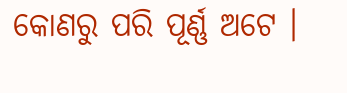କୋଣରୁ ପରି ପୂର୍ଣ୍ଣ ଅଟେ ।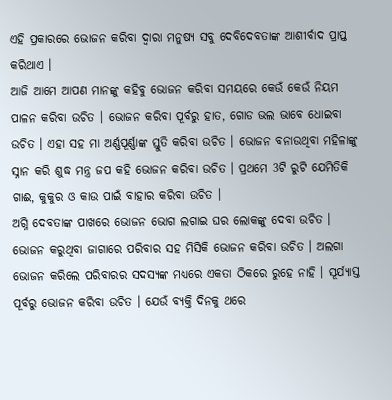ଏହି ପ୍ରକାରରେ ଭୋଜନ କରିବା ଦ୍ଵାରା ମନୁଷ୍ୟ ସବୁ ଦେବିଦେବତାଙ୍କ ଆଶୀର୍ବାଦ ପ୍ରାପ୍ତ କରିଥାଏ ।
ଆଜି ଆମେ ଆପଣ ମାନଙ୍କୁ କହିବୁ ଭୋଜନ କରିବା ସମୟରେ କେଉଁ କେଉଁ ନିୟମ ପାଳନ କରିବା ଉଚିତ । ଭୋଜନ କରିବା ପୂର୍ବରୁ ହାତ, ଗୋଡ ଭଲ ଭାବେ ଧୋଇବା ଉଚିତ । ଏହା ସହ ମା ଅର୍ଣ୍ଣପୂର୍ଣ୍ଣାଙ୍କ ସ୍ତୁତି କରିବା ଉଚିତ । ଭୋଜନ ବନାଉଥିବା ମହିଳାଙ୍କୁ ସ୍ନାନ କରି ଶୁଦ୍ଧ ମନ୍ତ୍ର ଜପ କହି ଭୋଜନ କରିବା ଉଚିତ । ପ୍ରଥମେ 3ଟି ରୁଟି ଯେମିତିକି ଗାଈ, କୁକୁର ଓ କାଉ ପାଇଁ ବାହାର କରିବା ଉଚିତ ।
ଅଗ୍ନି ଦେବତାଙ୍କ ପାଖରେ ଭୋଜନ ଭୋଗ ଲଗାଇ ଘର ଲୋକଙ୍କୁ ଦେବା ଉଚିତ । ଭୋଜନ କରୁଥିବା ଜାଗାରେ ପରିବାର ସହ ମିସିକି ଭୋଜନ କରିବା ଉଚିତ । ଅଲଗା ଭୋଜନ କରିଲେ ପରିବାରର ସଦସ୍ୟଙ୍କ ମଧ୍ୟରେ ଏକତା ଠିକରେ ରୁହେ ନାହି । ସୂର୍ଯ୍ୟାସ୍ତ ପୂର୍ବରୁ ଭୋଜନ କରିବା ଉଚିତ । ଯେଉଁ ବ୍ୟକ୍ତି ଦିନକୁ ଥରେ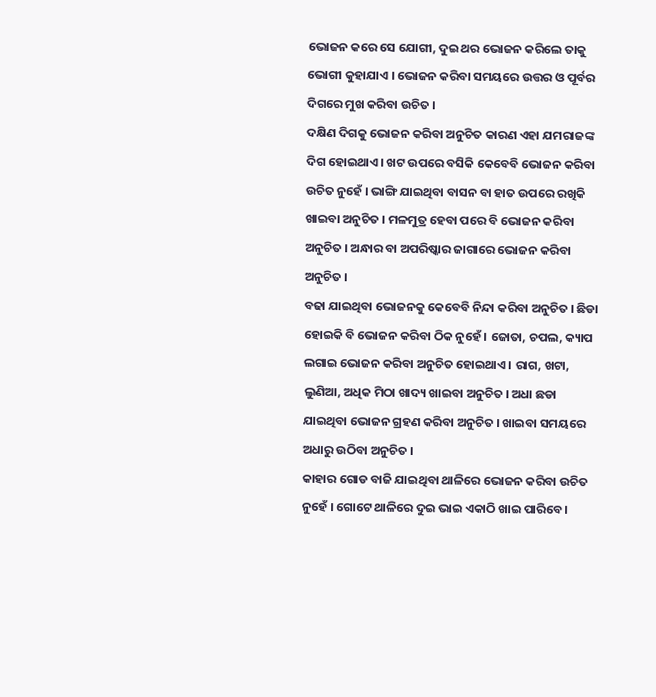ଭୋଜନ କରେ ସେ ଯୋଗୀ, ଦୁଇ ଥର ଭୋଜନ କରିଲେ ତାକୁ ଭୋଗୀ କୁହାଯାଏ । ଭୋଜନ କରିବା ସମୟରେ ଉତ୍ତର ଓ ପୂର୍ବର ଦିଗରେ ମୁଖ କରିବା ଉଚିତ ।
ଦକ୍ଷିଣ ଦିଗକୁ ଭୋଜନ କରିବା ଅନୁଚିତ କାରଣ ଏହା ଯମରାଜଙ୍କ ଦିଗ ହୋଇଥାଏ । ଖଟ ଉପରେ ବସିକି କେବେବି ଭୋଜନ କରିବା ଉଚିତ ନୁହେଁ । ଭାଙ୍ଗି ଯାଇଥିବା ବାସନ ବା ହାତ ଉପରେ ରଖିକି ଖାଇବା ଅନୁଚିତ । ମଳମୁତ୍ର ହେବା ପରେ ବି ଭୋଜନ କରିବା ଅନୁଚିତ । ଅନ୍ଧାର ବା ଅପରିଷ୍କାର ଜାଗାରେ ଭୋଜନ କରିବା ଅନୁଚିତ ।
ବଢା ଯାଇଥିବା ଭୋଜନକୁ କେବେବି ନିନ୍ଦା କରିବା ଅନୁଚିତ । ଛିଡା ହୋଇକି ବି ଭୋଜନ କରିବା ଠିକ ନୁହେଁ । ଜୋତା, ଚପଲ, କ୍ୟାପ ଲଗାଇ ଭୋଜନ କରିବା ଅନୁଚିତ ହୋଇଥାଏ । ରାଗ, ଖଟା, ଲୁଣିଆ, ଅଧିକ ମିଠା ଖାଦ୍ୟ ଖାଇବା ଅନୁଚିତ । ଅଧା ଛଡା ଯାଇଥିବା ଭୋଜନ ଗ୍ରହଣ କରିବା ଅନୁଚିତ । ଖାଇବା ସମୟରେ ଅଧାରୁ ଉଠିବା ଅନୁଚିତ ।
କାହାର ଗୋଡ ବାଜି ଯାଇଥିବା ଥାଳିରେ ଭୋଜନ କରିବା ଉଚିତ ନୁହେଁ । ଗୋଟେ ଥାଳିରେ ଦୁଇ ଭାଇ ଏକାଠି ଖାଇ ପାରିବେ ।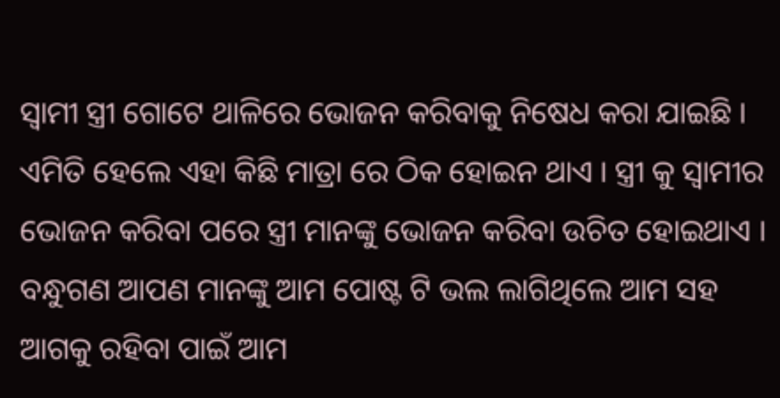ସ୍ଵାମୀ ସ୍ତ୍ରୀ ଗୋଟେ ଥାଳିରେ ଭୋଜନ କରିବାକୁ ନିଷେଧ କରା ଯାଇଛି । ଏମିତି ହେଲେ ଏହା କିଛି ମାତ୍ରା ରେ ଠିକ ହୋଇନ ଥାଏ । ସ୍ତ୍ରୀ କୁ ସ୍ବାମୀର ଭୋଜନ କରିବା ପରେ ସ୍ତ୍ରୀ ମାନଙ୍କୁ ଭୋଜନ କରିବା ଉଚିତ ହୋଇଥାଏ ।
ବନ୍ଧୁଗଣ ଆପଣ ମାନଙ୍କୁ ଆମ ପୋଷ୍ଟ ଟି ଭଲ ଲାଗିଥିଲେ ଆମ ସହ ଆଗକୁ ରହିବା ପାଇଁ ଆମ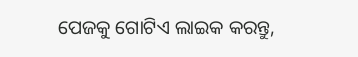ପେଜକୁ ଗୋଟିଏ ଲାଇକ କରନ୍ତୁ,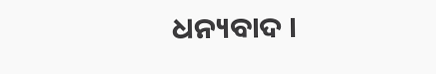ଧନ୍ୟବାଦ ।